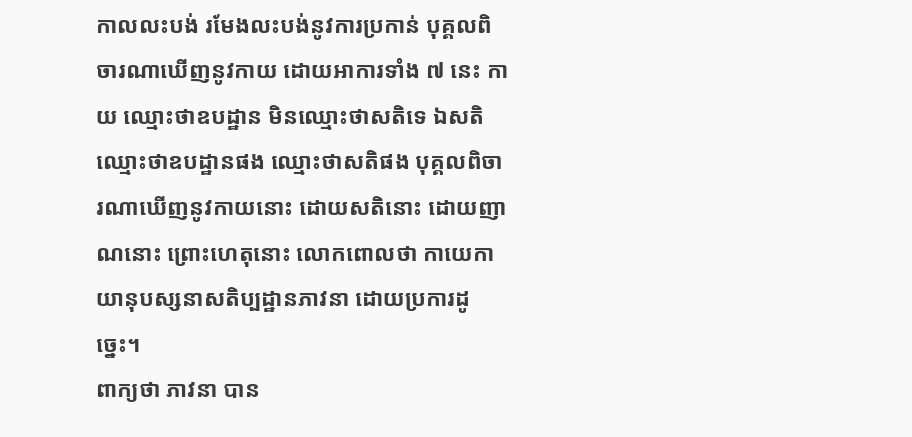កាលលះបង់ រមែងលះបង់នូវការប្រកាន់ បុគ្គលពិចារណាឃើញនូវកាយ ដោយអាការទាំង ៧ នេះ កាយ ឈ្មោះថាឧបដ្ឋាន មិនឈ្មោះថាសតិទេ ឯសតិ ឈ្មោះថាឧបដ្ឋានផង ឈ្មោះថាសតិផង បុគ្គលពិចារណាឃើញនូវកាយនោះ ដោយសតិនោះ ដោយញាណនោះ ព្រោះហេតុនោះ លោកពោលថា កាយេកាយានុបស្សនាសតិប្បដ្ឋានភាវនា ដោយប្រការដូច្នេះ។
ពាក្យថា ភាវនា បាន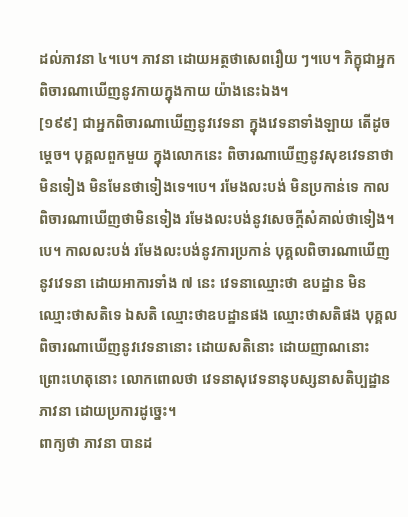ដល់ភាវនា ៤។បេ។ ភាវនា ដោយអត្ថថាសេពរឿយ ៗ។បេ។ ភិក្ខុជាអ្នកពិចារណាឃើញនូវកាយក្នុងកាយ យ៉ាងនេះឯង។
[១៩៩] ជាអ្នកពិចារណាឃើញនូវវេទនា ក្នុងវេទនាទាំងឡាយ តើដូចម្តេច។ បុគ្គលពួកមួយ ក្នុងលោកនេះ ពិចារណាឃើញនូវសុខវេទនាថាមិនទៀង មិនមែនថាទៀងទេ។បេ។ រមែងលះបង់ មិនប្រកាន់ទេ កាលពិចារណាឃើញថាមិនទៀង រមែងលះបង់នូវសេចក្តីសំគាល់ថាទៀង។បេ។ កាលលះបង់ រមែងលះបង់នូវការប្រកាន់ បុគ្គលពិចារណាឃើញនូវវេទនា ដោយអាការទាំង ៧ នេះ វេទនាឈ្មោះថា ឧបដ្ឋាន មិនឈ្មោះថាសតិទេ ឯសតិ ឈ្មោះថាឧបដ្ឋានផង ឈ្មោះថាសតិផង បុគ្គលពិចារណាឃើញនូវវេទនានោះ ដោយសតិនោះ ដោយញាណនោះ ព្រោះហេតុនោះ លោកពោលថា វេទនាសុវេទនានុបស្សនាសតិប្បដ្ឋានភាវនា ដោយប្រការដូច្នេះ។
ពាក្យថា ភាវនា បានដ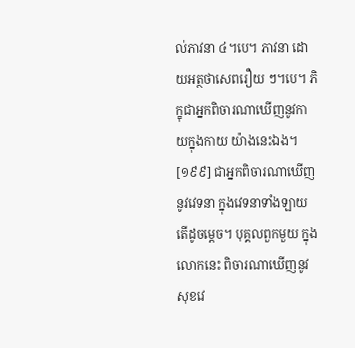ល់ភាវនា ៤។បេ។ ភាវនា ដោយអត្ថថាសេពរឿយ ៗ។បេ។ ភិក្ខុជាអ្នកពិចារណាឃើញនូវកាយក្នុងកាយ យ៉ាងនេះឯង។
[១៩៩] ជាអ្នកពិចារណាឃើញនូវវេទនា ក្នុងវេទនាទាំងឡាយ តើដូចម្តេច។ បុគ្គលពួកមួយ ក្នុងលោកនេះ ពិចារណាឃើញនូវសុខវេ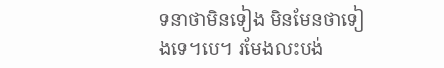ទនាថាមិនទៀង មិនមែនថាទៀងទេ។បេ។ រមែងលះបង់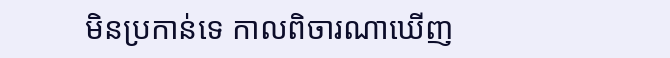មិនប្រកាន់ទេ កាលពិចារណាឃើញ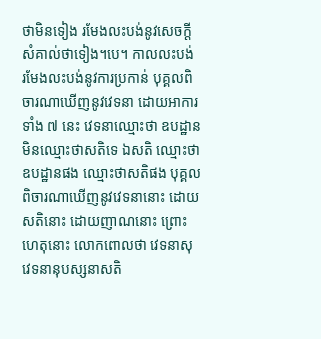ថាមិនទៀង រមែងលះបង់នូវសេចក្តីសំគាល់ថាទៀង។បេ។ កាលលះបង់ រមែងលះបង់នូវការប្រកាន់ បុគ្គលពិចារណាឃើញនូវវេទនា ដោយអាការទាំង ៧ នេះ វេទនាឈ្មោះថា ឧបដ្ឋាន មិនឈ្មោះថាសតិទេ ឯសតិ ឈ្មោះថាឧបដ្ឋានផង ឈ្មោះថាសតិផង បុគ្គលពិចារណាឃើញនូវវេទនានោះ ដោយសតិនោះ ដោយញាណនោះ ព្រោះហេតុនោះ លោកពោលថា វេទនាសុវេទនានុបស្សនាសតិ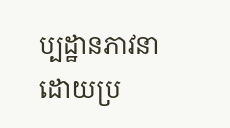ប្បដ្ឋានភាវនា ដោយប្រ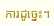ការដូច្នេះ។